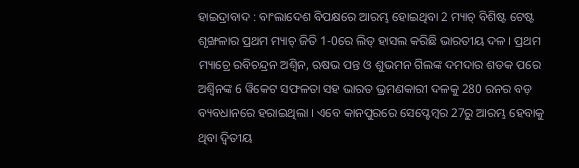ହାଇଦ୍ରାବାଦ : ବାଂଲାଦେଶ ବିପକ୍ଷରେ ଆରମ୍ଭ ହୋଇଥିବା 2 ମ୍ୟାଚ୍ ବିଶିଷ୍ଟ ଟେଷ୍ଟ ଶୃଙ୍ଖଳାର ପ୍ରଥମ ମ୍ୟାଚ୍ ଜିତି 1-0ରେ ଲିଡ୍ ହାସଲ କରିଛି ଭାରତୀୟ ଦଳ । ପ୍ରଥମ ମ୍ୟାଚ୍ରେ ରବିଚନ୍ଦ୍ରନ ଅଶ୍ବିନ, ଋଷଭ ପନ୍ତ ଓ ଶୁଭମନ ଗିଲଙ୍କ ଦମଦାର ଶତକ ପରେ ଅଶ୍ବିନଙ୍କ 6 ୱିକେଟ ସଫଳତା ସହ ଭାରତ ଭ୍ରମଣକାରୀ ଦଳକୁ 280 ରନର ବଡ଼ ବ୍ୟବଧାନରେ ହରାଇଥିଲା । ଏବେ କାନପୁରରେ ସେପ୍ଟେମ୍ବର 27ରୁ ଆରମ୍ଭ ହେବାକୁ ଥିବା ଦ୍ବିତୀୟ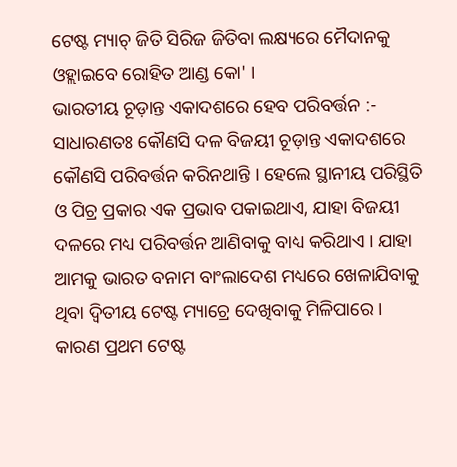ଟେଷ୍ଟ ମ୍ୟାଚ୍ ଜିତି ସିରିଜ ଜିତିବା ଲକ୍ଷ୍ୟରେ ମୈଦାନକୁ ଓହ୍ଲାଇବେ ରୋହିତ ଆଣ୍ଡ କୋ' ।
ଭାରତୀୟ ଚୂଡ଼ାନ୍ତ ଏକାଦଶରେ ହେବ ପରିବର୍ତ୍ତନ :-
ସାଧାରଣତଃ କୌଣସି ଦଳ ବିଜୟୀ ଚୂଡ଼ାନ୍ତ ଏକାଦଶରେ କୌଣସି ପରିବର୍ତ୍ତନ କରିନଥାନ୍ତି । ହେଲେ ସ୍ଥାନୀୟ ପରିସ୍ଥିତି ଓ ପିଚ୍ର ପ୍ରକାର ଏକ ପ୍ରଭାବ ପକାଇଥାଏ, ଯାହା ବିଜୟୀ ଦଳରେ ମଧ୍ୟ ପରିବର୍ତ୍ତନ ଆଣିବାକୁ ବାଧ୍ୟ କରିଥାଏ । ଯାହା ଆମକୁ ଭାରତ ବନାମ ବାଂଲାଦେଶ ମଧ୍ୟରେ ଖେଳାଯିବାକୁ ଥିବା ଦ୍ବିତୀୟ ଟେଷ୍ଟ ମ୍ୟାଚ୍ରେ ଦେଖିବାକୁ ମିଳିପାରେ । କାରଣ ପ୍ରଥମ ଟେଷ୍ଟ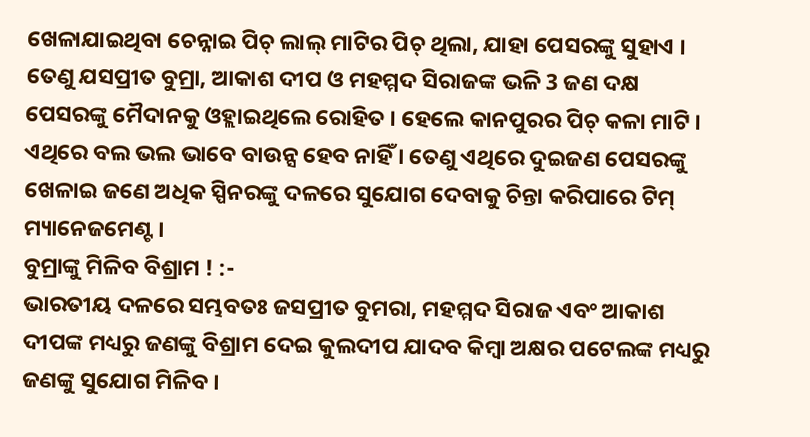ଖେଳାଯାଇଥିବା ଚେନ୍ନାଇ ପିଚ୍ ଲାଲ୍ ମାଟିର ପିଚ୍ ଥିଲା, ଯାହା ପେସରଙ୍କୁ ସୁହାଏ । ତେଣୁ ଯସପ୍ରୀତ ବୁମ୍ରା, ଆକାଶ ଦୀପ ଓ ମହମ୍ମଦ ସିରାଜଙ୍କ ଭଳି 3 ଜଣ ଦକ୍ଷ ପେସରଙ୍କୁ ମୈଦାନକୁ ଓହ୍ଲାଇଥିଲେ ରୋହିତ । ହେଲେ କାନପୁରର ପିଚ୍ କଳା ମାଟି । ଏଥିରେ ବଲ ଭଲ ଭାବେ ବାଉନ୍ସ ହେବ ନାହିଁ । ତେଣୁ ଏଥିରେ ଦୁଇଜଣ ପେସରଙ୍କୁ ଖେଳାଇ ଜଣେ ଅଧିକ ସ୍ପିନରଙ୍କୁ ଦଳରେ ସୁଯୋଗ ଦେବାକୁ ଚିନ୍ତା କରିପାରେ ଟିମ୍ ମ୍ୟାନେଜମେଣ୍ଟ ।
ବୁମ୍ରାଙ୍କୁ ମିଳିବ ବିଶ୍ରାମ ! :-
ଭାରତୀୟ ଦଳରେ ସମ୍ଭବତଃ ଜସପ୍ରୀତ ବୁମରା, ମହମ୍ମଦ ସିରାଜ ଏବଂ ଆକାଶ ଦୀପଙ୍କ ମଧ୍ୟରୁ ଜଣଙ୍କୁ ବିଶ୍ରାମ ଦେଇ କୁଲଦୀପ ଯାଦବ କିମ୍ବା ଅକ୍ଷର ପଟେଲଙ୍କ ମଧ୍ୟରୁ ଜଣଙ୍କୁ ସୁଯୋଗ ମିଳିବ ।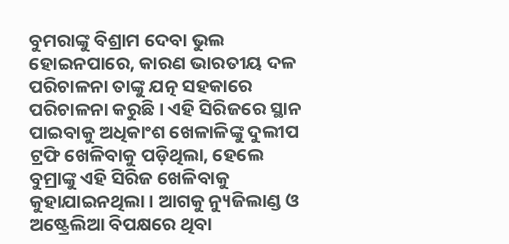ବୁମରାଙ୍କୁ ବିଶ୍ରାମ ଦେବା ଭୁଲ ହୋଇନପାରେ, କାରଣ ଭାରତୀୟ ଦଳ ପରିଚାଳନା ତାଙ୍କୁ ଯତ୍ନ ସହକାରେ ପରିଚାଳନା କରୁଛି । ଏହି ସିରିଜରେ ସ୍ଥାନ ପାଇବାକୁ ଅଧିକାଂଶ ଖେଳାଳିଙ୍କୁ ଦୁଲୀପ ଟ୍ରଫି ଖେଳିବାକୁ ପଡ଼ିଥିଲା, ହେଲେ ବୁମ୍ରାଙ୍କୁ ଏହି ସିରିଜ ଖେଳିବାକୁ କୁହାଯାଇନଥିଲା । ଆଗକୁ ନ୍ୟୁଜିଲାଣ୍ଡ ଓ ଅଷ୍ଟ୍ରେଲିଆ ବିପକ୍ଷରେ ଥିବା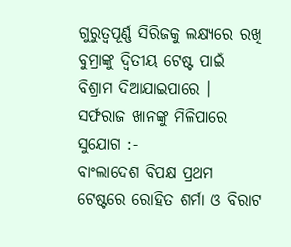ଗୁରୁତ୍ବପୂର୍ଣ୍ଣ ସିରିଜକୁ ଲକ୍ଷ୍ୟରେ ରଖି ବୁମ୍ରାଙ୍କୁ ଦ୍ବିତୀୟ ଟେଷ୍ଟ ପାଇଁ ବିଶ୍ରାମ ଦିଆଯାଇପାରେ ।
ସର୍ଫରାଜ ଖାନଙ୍କୁ ମିଳିପାରେ ସୁଯୋଗ :-
ବାଂଲାଦେଶ ବିପକ୍ଷ ପ୍ରଥମ ଟେଷ୍ଟରେ ରୋହିତ ଶର୍ମା ଓ ବିରାଟ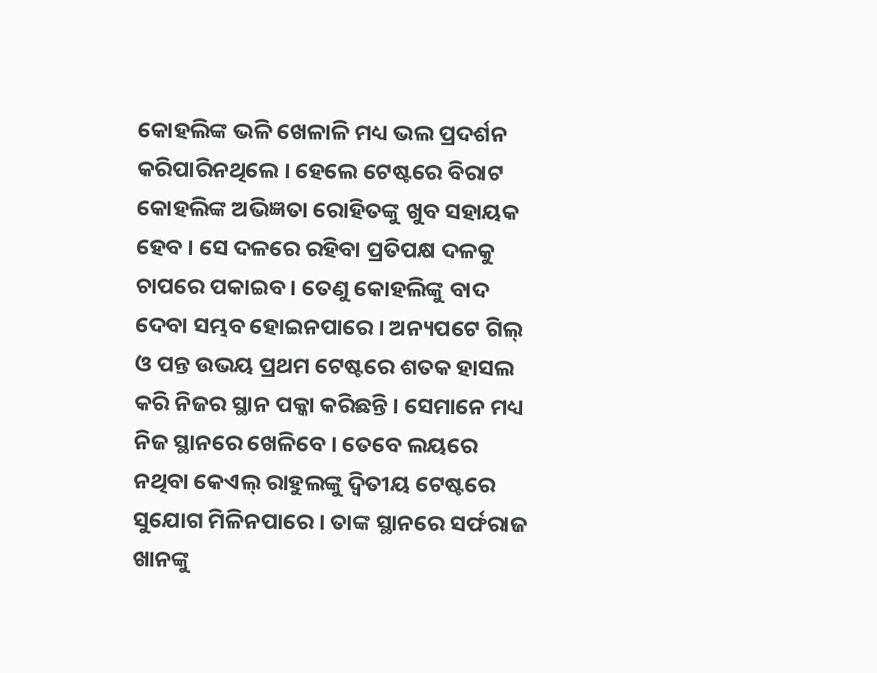କୋହଲିଙ୍କ ଭଳି ଖେଳାଳି ମଧ୍ୟ ଭଲ ପ୍ରଦର୍ଶନ କରିପାରିନଥିଲେ । ହେଲେ ଟେଷ୍ଟରେ ବିରାଟ କୋହଲିଙ୍କ ଅଭିଜ୍ଞତା ରୋହିତଙ୍କୁ ଖୁବ ସହାୟକ ହେବ । ସେ ଦଳରେ ରହିବା ପ୍ରତିପକ୍ଷ ଦଳକୁ ଚାପରେ ପକାଇବ । ତେଣୁ କୋହଲିଙ୍କୁ ବାଦ ଦେବା ସମ୍ଭବ ହୋଇନପାରେ । ଅନ୍ୟପଟେ ଗିଲ୍ ଓ ପନ୍ତ ଉଭୟ ପ୍ରଥମ ଟେଷ୍ଟରେ ଶତକ ହାସଲ କରି ନିଜର ସ୍ଥାନ ପକ୍କା କରିଛନ୍ତି । ସେମାନେ ମଧ୍ୟ ନିଜ ସ୍ଥାନରେ ଖେଳିବେ । ତେବେ ଲୟରେ ନଥିବା କେଏଲ୍ ରାହୁଲଙ୍କୁ ଦ୍ବିତୀୟ ଟେଷ୍ଟରେ ସୁଯୋଗ ମିଳିନପାରେ । ତାଙ୍କ ସ୍ଥାନରେ ସର୍ଫରାଜ ଖାନଙ୍କୁ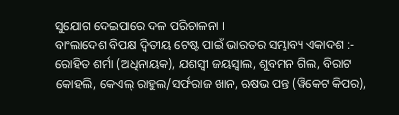ସୁଯୋଗ ଦେଇପାରେ ଦଳ ପରିଚାଳନା ।
ବାଂଲାଦେଶ ବିପକ୍ଷ ଦ୍ବିତୀୟ ଟେଷ୍ଟ ପାଇଁ ଭାରତର ସମ୍ଭାବ୍ୟ ଏକାଦଶ :-
ରୋହିତ ଶର୍ମା (ଅଧିନାୟକ), ଯଶସ୍ବୀ ଜୟସ୍ବାଲ, ଶୁବମନ ଗିଲ, ବିରାଟ କୋହଲି, କେଏଲ୍ ରାହୁଲ/ସର୍ଫରାଜ ଖାନ, ଋଷଭ ପନ୍ତ (ୱିକେଟ କିପର),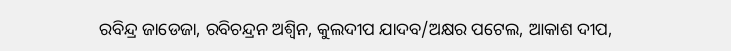ରବିନ୍ଦ୍ର ଜାଡେଜା, ରବିଚନ୍ଦ୍ରନ ଅଶ୍ବିନ, କୁଲଦୀପ ଯାଦବ/ଅକ୍ଷର ପଟେଲ, ଆକାଶ ଦୀପ,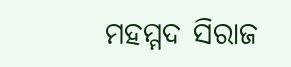ମହମ୍ମଦ ସିରାଜ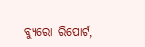ବ୍ୟୁରୋ ରିପୋର୍ଟ,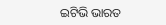ଇଟିଭି ଭାରତ